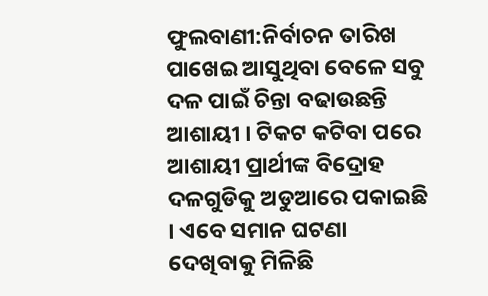ଫୁଲବାଣୀ:ନିର୍ବାଚନ ତାରିଖ ପାଖେଇ ଆସୁଥିବା ବେଳେ ସବୁ ଦଳ ପାଇଁ ଚିନ୍ତା ବଢାଉଛନ୍ତି ଆଶାୟୀ । ଟିକଟ କଟିବା ପରେ ଆଶାୟୀ ପ୍ରାର୍ଥୀଙ୍କ ବିଦ୍ରୋହ ଦଳଗୁଡିକୁ ଅଡୁଆରେ ପକାଇଛି । ଏବେ ସମାନ ଘଟଣା ଦେଖିବାକୁ ମିଳିଛି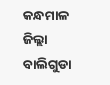କନ୍ଧମାଳ ଜିଲ୍ଲା ବାଲିଗୁଡା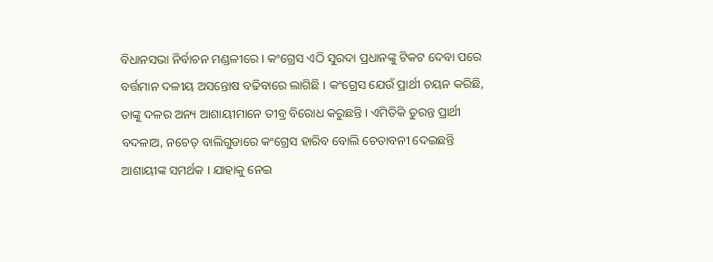ବିଧାନସଭା ନିର୍ବାଚନ ମଣ୍ଡଳୀରେ । କଂଗ୍ରେସ ଏଠି ସୁରଦା ପ୍ରଧାନଙ୍କୁ ଟିକଟ ଦେବା ପରେ ବର୍ତ୍ତମାନ ଦଳୀୟ ଅସନ୍ତୋଷ ବଢିବାରେ ଲାଗିଛି । କଂଗ୍ରେସ ଯେଉଁ ପ୍ରାର୍ଥୀ ଚୟନ କରିଛି, ତାଙ୍କୁ ଦଳର ଅନ୍ୟ ଆଶାୟୀମାନେ ତୀବ୍ର ବିରୋଧ କରୁଛନ୍ତି । ଏମିତିକି ତୁରନ୍ତ ପ୍ରାର୍ଥୀ ବଦଳାଅ, ନଚେତ୍ ବାଲିଗୁଡାରେ କଂଗ୍ରେସ ହାରିବ ବୋଲି ଚେତାବନୀ ଦେଇଛନ୍ତି ଆଶାୟୀଙ୍କ ସମର୍ଥକ । ଯାହାକୁ ନେଇ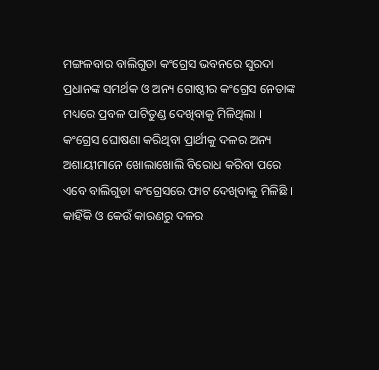ମଙ୍ଗଳବାର ବାଲିଗୁଡା କଂଗ୍ରେସ ଭବନରେ ସୁରଦା ପ୍ରଧାନଙ୍କ ସମର୍ଥକ ଓ ଅନ୍ୟ ଗୋଷ୍ଠୀର କଂଗ୍ରେସ ନେତାଙ୍କ ମଧ୍ୟରେ ପ୍ରବଳ ପାଟିତୁଣ୍ଡ ଦେଖିବାକୁ ମିଳିଥିଲା ।
କଂଗ୍ରେସ ଘୋଷଣା କରିଥିବା ପ୍ରାର୍ଥୀକୁ ଦଳର ଅନ୍ୟ ଅଶାୟୀମାନେ ଖୋଲାଖୋଲି ବିରୋଧ କରିବା ପରେ ଏବେ ବାଲିଗୁଡା କଂଗ୍ରେସରେ ଫାଟ ଦେଖିବାକୁ ମିଳିଛି । କାହିଁକି ଓ କେଉଁ କାରଣରୁ ଦଳର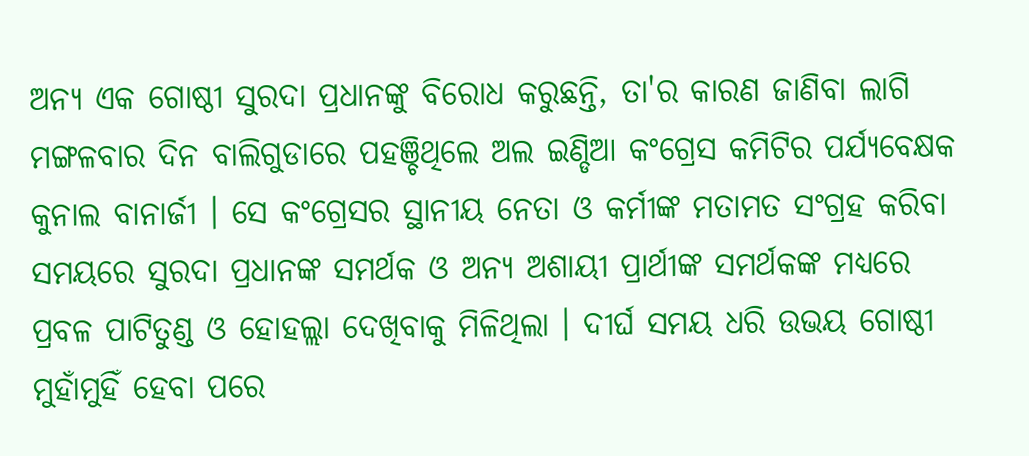ଅନ୍ୟ ଏକ ଗୋଷ୍ଠୀ ସୁରଦା ପ୍ରଧାନଙ୍କୁ ବିରୋଧ କରୁଛନ୍ତି, ତା'ର କାରଣ ଜାଣିବା ଲାଗି ମଙ୍ଗଳବାର ଦିନ ବାଲିଗୁଡାରେ ପହଞ୍ଚିଥିଲେ ଅଲ ଇଣ୍ଡିଆ କଂଗ୍ରେସ କମିଟିର ପର୍ଯ୍ୟବେକ୍ଷକ କୁନାଲ ବାନାର୍ଜୀ । ସେ କଂଗ୍ରେସର ସ୍ଥାନୀୟ ନେତା ଓ କର୍ମୀଙ୍କ ମତାମତ ସଂଗ୍ରହ କରିବା ସମୟରେ ସୁରଦା ପ୍ରଧାନଙ୍କ ସମର୍ଥକ ଓ ଅନ୍ୟ ଅଶାୟୀ ପ୍ରାର୍ଥୀଙ୍କ ସମର୍ଥକଙ୍କ ମଧ୍ୟରେ ପ୍ରବଳ ପାଟିତୁଣ୍ଡ ଓ ହୋହଲ୍ଲା ଦେଖିବାକୁ ମିଳିଥିଲା । ଦୀର୍ଘ ସମୟ ଧରି ଉଭୟ ଗୋଷ୍ଠୀ ମୁହାଁମୁହିଁ ହେବା ପରେ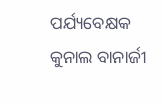ପର୍ଯ୍ୟବେକ୍ଷକ କୁନାଲ ବାନାର୍ଜୀ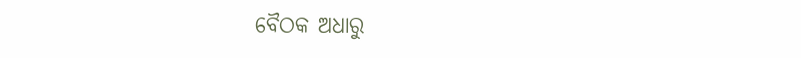ବୈଠକ ଅଧାରୁ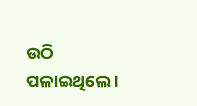ଉଠି ପଳାଇଥିଲେ ।